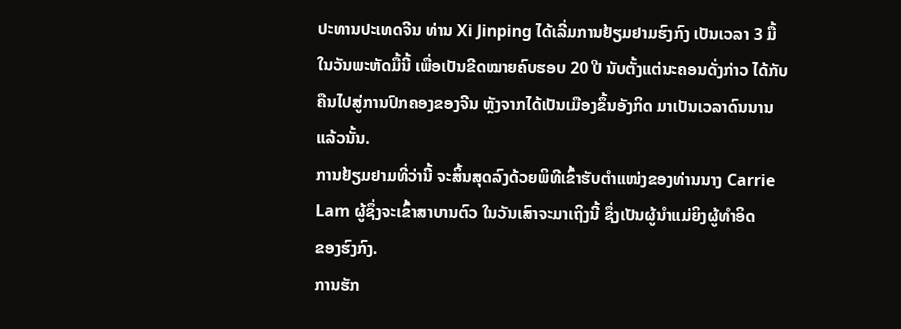ປະທານປະເທດຈີນ ທ່ານ Xi Jinping ໄດ້ເລີ່ມການຢ້ຽມຢາມຮົງກົງ ເປັນເວລາ 3 ມື້
ໃນວັນພະຫັດມື້ນີ້ ເພື່ອເປັນຂີດໝາຍຄົບຮອບ 20 ປີ ນັບຕັ້ງແຕ່ນະຄອນດັ່ງກ່າວ ໄດ້ກັບ
ຄືນໄປສູ່ການປົກຄອງຂອງຈີນ ຫຼັງຈາກໄດ້ເປັນເມືອງຂຶ້ນອັງກິດ ມາເປັນເວລາດົນນານ
ແລ້ວນັ້ນ.
ການຢ້ຽມຢາມທີ່ວ່ານີ້ ຈະສິ້ນສຸດລົງດ້ວຍພິທີເຂົ້າຮັບຕຳແໜ່ງຂອງທ່ານນາງ Carrie
Lam ຜູ້ຊຶ່ງຈະເຂົ້າສາບານຕົວ ໃນວັນເສົາຈະມາເຖິງນີ້ ຊຶ່ງເປັນຜູ້ນຳແມ່ຍິງຜູ້ທຳອິດ
ຂອງຮົງກົງ.
ການຮັກ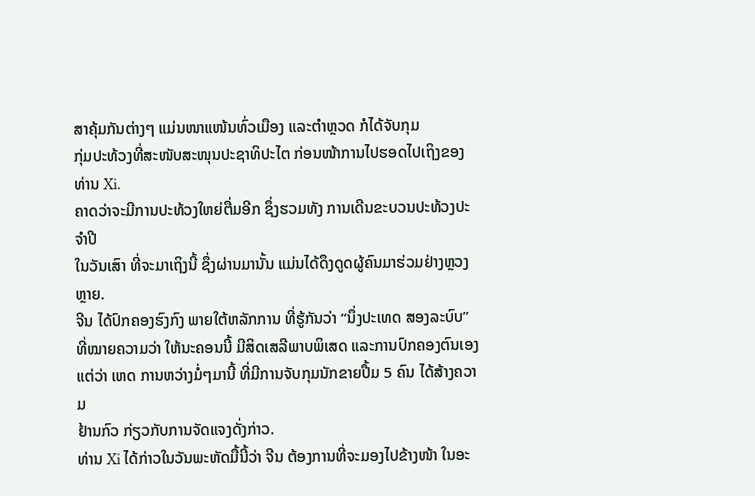ສາຄຸ້ມກັນຕ່າງໆ ແມ່ນໜາແໜ້ນທົ່ວເມືອງ ແລະຕຳຫຼວດ ກໍໄດ້ຈັບກຸມ
ກຸ່ມປະທ້ວງທີ່ສະໜັບສະໜຸນປະຊາທິປະໄຕ ກ່ອນໜ້າການໄປຮອດໄປເຖິງຂອງ
ທ່ານ Xi.
ຄາດວ່າຈະມີການປະທ້ວງໃຫຍ່ຕື່ມອີກ ຊຶ່ງຮວມທັງ ການເດີນຂະບວນປະທ້ວງປະຈຳປີ
ໃນວັນເສົາ ທີ່ຈະມາເຖິງນີ້ ຊຶ່ງຜ່ານມານັ້ນ ແມ່ນໄດ້ດຶງດູດຜູ້ຄົນມາຮ່ວມຢ່າງຫຼວງຫຼາຍ.
ຈີນ ໄດ້ປົກຄອງຮົງກົງ ພາຍໃຕ້ຫລັກການ ທີ່ຮູ້ກັນວ່າ “ນຶ່ງປະເທດ ສອງລະບົບ”
ທີ່ໝາຍຄວາມວ່າ ໃຫ້ນະຄອນນີ້ ມີສິດເສລີພາບພິເສດ ແລະການປົກຄອງຕົນເອງ
ແຕ່ວ່າ ເຫດ ການຫວ່າງມໍ່ໆມານີ້ ທີ່ມີການຈັບກຸມນັກຂາຍປື້ມ 5 ຄົນ ໄດ້ສ້າງຄວາມ
ຢ້ານກົວ ກ່ຽວກັບການຈັດແຈງດັ່ງກ່າວ.
ທ່ານ Xi ໄດ້ກ່າວໃນວັນພະຫັດມື້ນີ້ວ່າ ຈີນ ຕ້ອງການທີ່ຈະມອງໄປຂ້າງໜ້າ ໃນອະ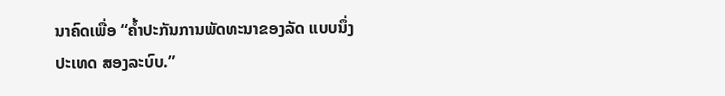ນາຄົດເພື່ອ “ຄ້ຳປະກັນການພັດທະນາຂອງລັດ ແບບນຶ່ງປະເທດ ສອງລະບົບ.”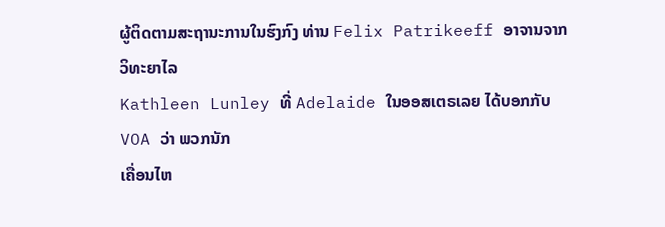ຜູ້ຕິດຕາມສະຖານະການໃນຮົງກົງ ທ່ານ Felix Patrikeeff ອາຈານຈາກວິທະຍາໄລ
Kathleen Lunley ທີ່ Adelaide ໃນອອສເຕຣເລຍ ໄດ້ບອກກັບ VOA ວ່າ ພວກນັກ
ເຄື່ອນໄຫ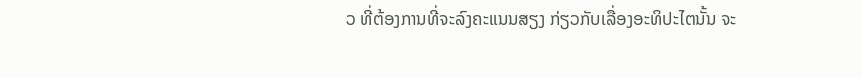ວ ທີ່ຕ້ອງການທີ່ຈະລົງຄະແນນສຽງ ກ່ຽວກັບເລື່ອງອະທິປະໄຕນັ້ນ ຈະ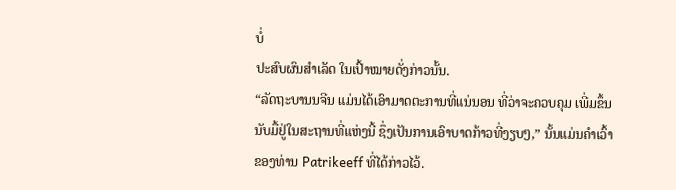ບໍ່
ປະສົບຜົນສຳເລັດ ໃນເປົ້າໝາຍດັ່ງກ່າວນັ້ນ.
“ລັດຖະບານນຈີນ ແມ່ນໄດ້ເອົາມາດຕະການທີ່ແນ່ນອນ ທີ່ວ່າຈະຄວບຄຸມ ເພີ່ມຂຶ້ນ
ນັບມື້ຢູ່ໃນສະຖານທີ່ແຫ່ງນີ້ ຊຶ່ງເປັນການເອົາບາດກ້າວທີ່ງຽບໆ,” ນັ້ນແມ່ນຄຳເວົ້າ
ຂອງທ່ານ Patrikeeff ທີ່ໄດ້ກ່າວໄວ້.